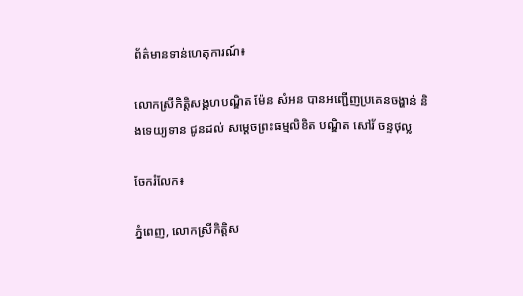ព័ត៌មានទាន់ហេតុការណ៍៖

លោកស្រីកិត្តិសង្គហបណ្ឌិត ម៉ែន សំអន បានអញ្ជើញប្រគេនចង្ហាន់ និងទេយ្យទាន ជូនដល់ សម្តេចព្រះធម្មលិខិត បណ្ឌិត សៅរ័ ចន្ទថុល្ល

ចែករំលែក៖

ភ្នំពេញ, លោកស្រីកិត្តិស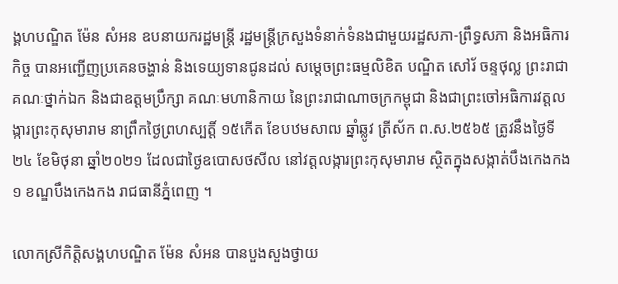ង្គហបណ្ឌិត ម៉ែន សំអន ឧបនាយករដ្ឋមន្ត្រី រដ្ឋមន្ត្រីក្រសួងទំនាក់ទំនងជាមួយរដ្ឋសភា-ព្រឹទ្ធសភា និងអធិការកិច្ច បានអញ្ជើញប្រគេនចង្ហាន់ និងទេយ្យទានជូនដល់ សម្តេចព្រះធម្មលិខិត បណ្ឌិត សៅរ័ ចន្ទថុល្ល ព្រះរាជាគណៈថ្នាក់ឯក និងជាឧត្តមប្រឹក្សា គណៈមហានិកាយ នៃព្រះរាជាណាចក្រកម្ពុជា និងជាព្រះចៅអធិការវត្តលង្ការព្រះកុសុមារាម នាព្រឹកថ្ងៃព្រហស្បត្តិ៍ ១៥កើត ខែបឋមសាឍ ឆ្នាំឆ្លូវ ត្រីស័ក ព.ស.២៥៦៥ ត្រូវនឹងថ្ងៃទី២៤ ខែមិថុនា ឆ្នាំ២០២១ ដែលជាថ្ងៃឧបោសថសីល នៅវត្តលង្ការព្រះកុសុមារាម ស្ថិតក្នុងសង្កាត់បឹងកេងកង ១ ខណ្ឌបឹងកេងកង រាជធានីភ្នំពេញ ។

លោកស្រីកិត្តិសង្គហបណ្ឌិត ម៉ែន សំអន បានបួងសួងថ្វាយ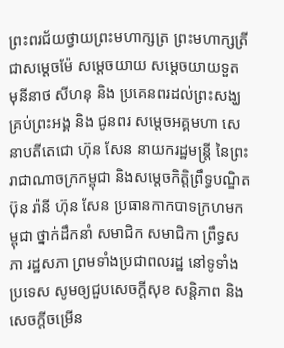ព្រះពរជ័យថ្វាយព្រះមហាក្សត្រ ព្រះមហាក្សត្រី ជាសម្តេចម៉ែ សម្តេចយាយ សម្តេចយាយទួត មុនីនាថ សីហនុ និង ប្រគេនពរដល់ព្រះសង្ឃគ្រប់ព្រះអង្គ និង ជូនពរ សម្តេចអគ្គមហា សេនាបតីតេជោ ហ៊ុន សែន នាយករដ្ឋមន្រ្តី នៃព្រះរាជាណាចក្រកម្ពុជា និងសម្តេចកិត្តិព្រឹទ្ធបណ្ឌិត ប៊ុន រ៉ានី ហ៊ុន សែន ប្រធានកាកបាទក្រហមកម្ពុជា ថ្នាក់ដឹកនាំ សមាជិក សមាជិកា ព្រឹទ្ធសភា រដ្ឋសភា ព្រមទាំងប្រជាពលរដ្ឋ នៅទូទាំងប្រទេស សូមឲ្យជួបសេចក្តីសុខ សន្តិភាព និងសេចក្តីចម្រើន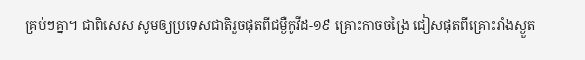គ្រប់ៗគ្នា។ ជាពិសេស សូមឲ្យប្រទេសជាតិរួចផុតពីជម្ងឺកូវីដ-១៩ គ្រោះកាចចង្រៃ ជៀសផុតពីគ្រោះរាំងស្ងួត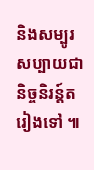និងសម្បូរសប្បាយជានិច្ចនិរន្ត៍តរៀងទៅ ៕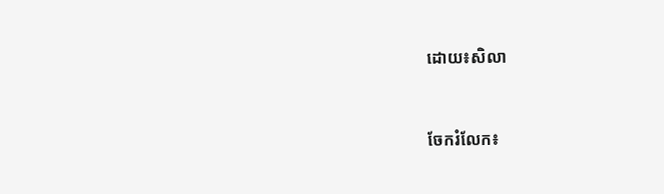ដោយ៖សិលា


ចែករំលែក៖